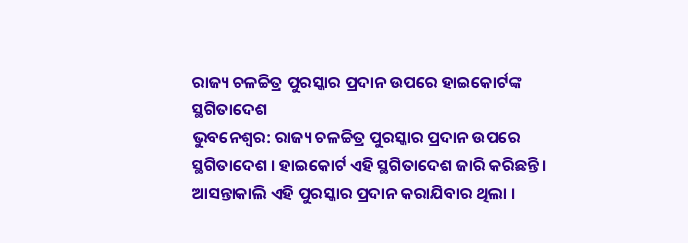ରାଜ୍ୟ ଚଳଚ୍ଚିତ୍ର ପୁରସ୍କାର ପ୍ରଦାନ ଉପରେ ହାଇକୋର୍ଟଙ୍କ ସ୍ଥଗିତାଦେଶ
ଭୁବନେଶ୍ୱର: ରାଜ୍ୟ ଚଳଚ୍ଚିତ୍ର ପୁରସ୍କାର ପ୍ରଦାନ ଉପରେ ସ୍ଥଗିତାଦେଶ । ହାଇକୋର୍ଟ ଏହି ସ୍ଥଗିତାଦେଶ ଜାରି କରିଛନ୍ତି । ଆସନ୍ତାକାଲି ଏହି ପୁରସ୍କାର ପ୍ରଦାନ କରାଯିବାର ଥିଲା ।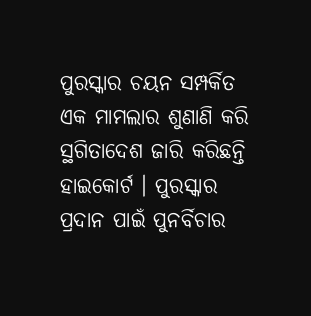ପୁରସ୍କାର ଚୟନ ସମ୍ପର୍କିତ ଏକ ମାମଲାର ଶୁଣାଣି କରି ସ୍ଥଗିତାଦେଶ ଜାରି କରିଛନ୍ତି ହାଇକୋର୍ଟ । ପୁରସ୍କାର ପ୍ରଦାନ ପାଇଁ ପୁନର୍ବିଚାର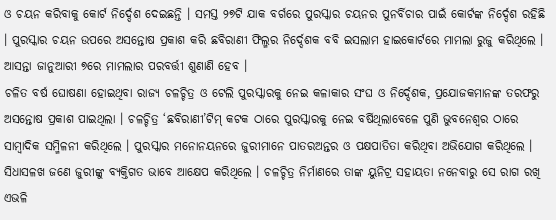ଓ ଚୟନ କରିବାକୁ କୋର୍ଟ ନିର୍ଦ୍ଦେଶ ଦେଇଛନ୍ତି । ସମସ୍ତ ୨୭ଟି ଯାକ ବର୍ଗରେ ପୁରସ୍କାର ଚୟନର ପୁନର୍ବିଚାର ପାଇଁ କୋର୍ଟଙ୍କ ନିର୍ଦ୍ଦେଶ ରହିଛି । ପୁରସ୍କାର ଚୟନ ଉପରେ ଅସନ୍ତୋଷ ପ୍ରକାଶ କରି ଛବିରାଣୀ ଫିଲ୍ମର ନିର୍ଦ୍ଦେଶକ ବବି ଇସଲାମ ହାଇକୋର୍ଟରେ ମାମଲା ରୁଜୁ କରିଥିଲେ । ଆସନ୍ତା ଜାନୁଆରୀ ୭ରେ ମାମଲାର ପରବର୍ତ୍ତୀ ଶୁଣାଣି ହେବ ।
ଚଳିତ ବର୍ଷ ଘୋଷଣା ହୋଇଥିବା ରାଜ୍ୟ ଚଳଚ୍ଚିତ୍ର ଓ ଟେଲି ପୁରସ୍କାରକୁ ନେଇ କଳାକାର ସଂଘ ଓ ନିର୍ଦ୍ଦେଶକ, ପ୍ରଯୋଜକମାନଙ୍କ ତରଫରୁ ଅସନ୍ତୋଷ ପ୍ରକାଶ ପାଇଥିଲା । ଚଳଚ୍ଚିତ୍ର ‘ଛବିରାଣୀ’ଟିମ୍ କଟକ ଠାରେ ପୁରସ୍କାରକୁ ନେଇ ବର୍ଷିଥିଲାବେଳେ ପୁଣି ଭୁବନେଶ୍ୱର ଠାରେ ସାମ୍ବାଦିକ ସମ୍ମିଳନୀ କରିଥିଲେ । ପୁରସ୍କାର ମନୋନୟନରେ ଜୁରୀମାନେ ପାତରଅନ୍ତର ଓ ପକ୍ଷପାତିତା କରିଥିବା ଅଭିଯୋଗ କରିଥିଲେ ।
ସିଧାସଳଖ ଜଣେ ଜୁରୀଙ୍କୁ ବ୍ୟକ୍ତିଗତ ଭାବେ ଆକ୍ଷେପ କରିଥିଲେ । ଚଳଚ୍ଚିତ୍ର ନିର୍ମାଣରେ ତାଙ୍କ ୟୁନିଟ୍ର ସହାୟତା ନନେବାରୁ ସେ ରାଗ ରଖି ଏଭଳି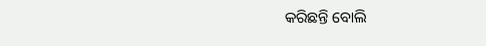କରିଛନ୍ତି ବୋଲି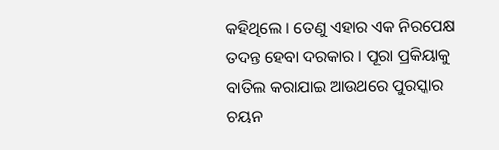କହିଥିଲେ । ତେଣୁ ଏହାର ଏକ ନିରପେକ୍ଷ ତଦନ୍ତ ହେବା ଦରକାର । ପୂରା ପ୍ରକିୟାକୁ ବାତିଲ କରାଯାଇ ଆଉଥରେ ପୁରସ୍କାର ଚୟନ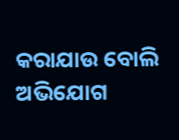କରାଯାଉ ବୋଲି ଅଭିଯୋଗ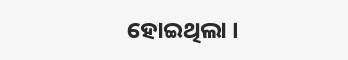ହୋଇଥିଲା ।